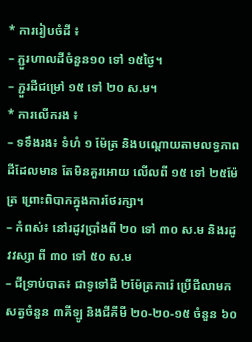* ការរៀបចំដី ៖
– ភ្ជួរហាលដីចំនួន១០ ទៅ ១៥ថ្ងៃ។
– ភ្ជួរដីជម្រៅ ១៥ ទៅ ២០ ស.ម។
* ការលើករង ៖
– ទទឹងរង៖ ទំហំ ១ ម៉ែត្រ និងបណ្តោយតាមលទ្ធភាពដីដែលមាន តែមិនគួរអោយ លើលពី ១៥ ទៅ ២៥ម៉ែត្រ ព្រោះពិបាកក្នុងការថែរក្សា។
– កំពស់៖ នៅរដូវប្រាំងពី ២០ ទៅ ៣០ ស.ម និងរដូវវស្សា ពី ៣០ ទៅ ៥០ ស.ម
– ជីទ្រាប់បាត៖ ជាទូទៅដី ២ម៉ែត្រការ៉េ ប្រើជីលាមកសត្វចំនួន ៣គីឡូ និងជីគីមី ២០-២០-១៥ ចំនួន ៦០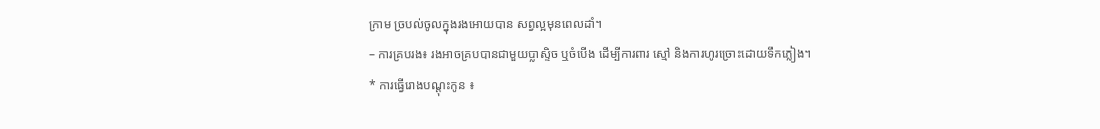ក្រាម ច្របល់ចូលក្នុងរងអោយបាន សព្វល្អមុនពេលដាំ។
– ការគ្របរង៖ រងអាចគ្របបានជាមួយប្លាស្ទិច ឬចំបើង ដើម្បីការពារ ស្មៅ និងការហូរច្រោះដោយទឹកភ្លៀង។
* ការធ្វើរោងបណ្តុះកូន ៖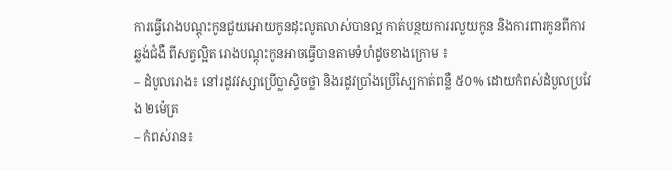ការធ្វើរោងបណ្តុះកូនជួយអោយកូនដុះលូតលាស់បានល្អ កាត់បន្ថយការរលួយកូន និងការពារកូនពីការឆ្លង់ជំងឺ ពីសត្វល្អិត រោងបណ្តុះកូនអាចធ្វើបានតាមទំហំដូចខាងក្រោម ៖
– ដំបូលរោង៖ នៅរដូវវស្សាប្រើប្លាស្ទិចថ្លា និងរដូវប្រាំងប្រើស្បៃកាត់ពន្លឺ ៥០% ដោយកំពស់ដំបួលប្រវែង ២ម៉េត្រ
– កំពស់រាន៖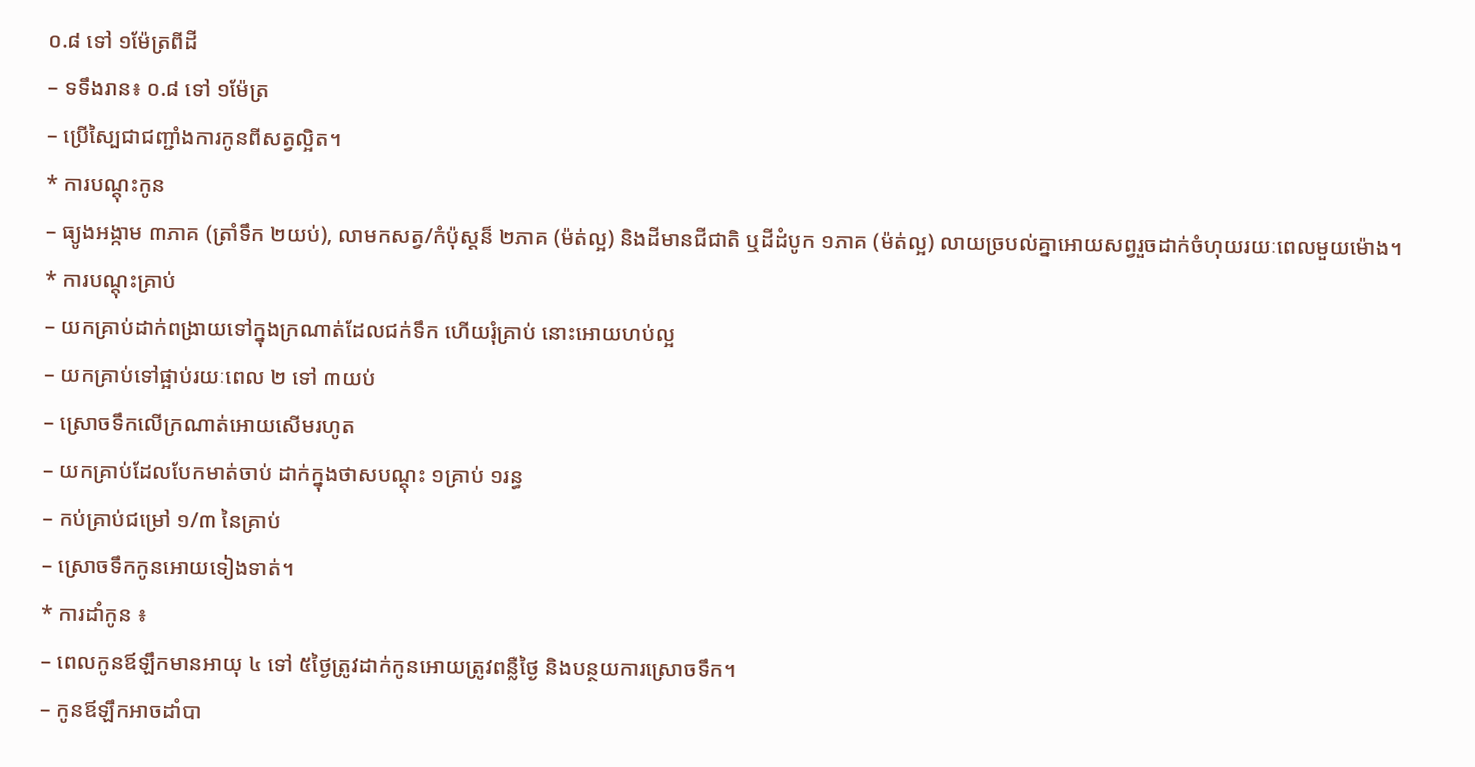០.៨ ទៅ ១ម៉ែត្រពីដី
– ទទឹងរាន៖ ០.៨ ទៅ ១ម៉ែត្រ
– ប្រើស្បៃជាជញ្ជាំងការកូនពីសត្វល្អិត។
* ការបណ្តុះកូន
– ធ្យូងអង្កាម ៣ភាគ (ត្រាំទឹក ២យប់), លាមកសត្វ/កំប៉ុស្តន៏ ២ភាគ (ម៉ត់ល្អ) និងដីមានជីជាតិ ឬដីដំបូក ១ភាគ (ម៉ត់ល្អ) លាយច្របល់គ្នាអោយសព្វរួចដាក់ចំហុយរយៈពេលមួយម៉ោង។
* ការបណ្តុះគ្រាប់
– យកគ្រាប់ដាក់ពង្រាយទៅក្នុងក្រណាត់ដែលជក់ទឹក ហើយរុំគ្រាប់ នោះអោយហប់ល្អ
– យកគ្រាប់ទៅផ្អាប់រយៈពេល ២ ទៅ ៣យប់
– ស្រោចទឹកលើក្រណាត់អោយសើមរហូត
– យកគ្រាប់ដែលបែកមាត់ចាប់ ដាក់ក្នុងថាសបណ្តុះ ១គ្រាប់ ១រន្ធ
– កប់គ្រាប់ជម្រៅ ១/៣ នៃគ្រាប់
– ស្រោចទឹកកូនអោយទៀងទាត់។
* ការដាំកូន ៖
– ពេលកូនឪឡឹកមានអាយុ ៤ ទៅ ៥ថ្ងៃត្រូវដាក់កូនអោយត្រូវពន្លឺថ្ងៃ និងបន្ថយការស្រោចទឹក។
– កូនឪឡឹកអាចដាំបា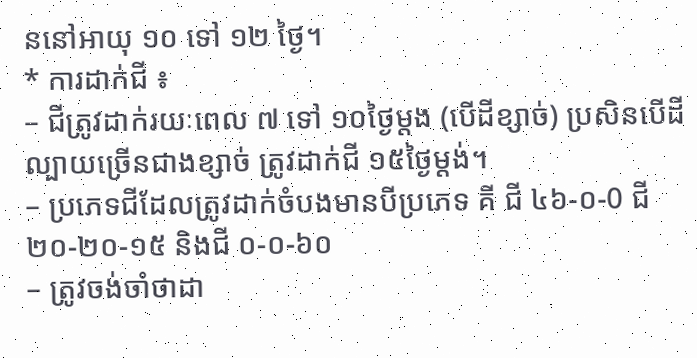ននៅអាយុ ១០ ទៅ ១២ ថ្ងៃ។
* ការដាក់ជី ៖
– ជីត្រូវដាក់រយៈពេល ៧ ទៅ ១០ថ្ងៃម្តង (បើដីខ្សាច់) ប្រសិនបើដីល្បាយច្រើនជាងខ្សាច់ ត្រូវដាក់ជី ១៥ថ្ងៃម្តង់។
– ប្រភេទជីដែលត្រូវដាក់ចំបងមានបីប្រភេទ គី ជី ៤៦-០-0 ជី ២០-២០-១៥ និងជី ០-០-៦០
– ត្រូវចង់ចាំថាដា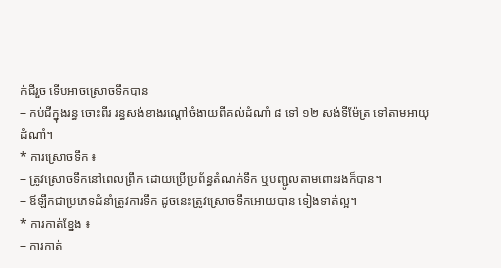ក់ជីរួច ទើបអាចស្រោចទឹកបាន
– កប់ជីក្នុងរន្ធ ចោះពីរ រន្ធសង់ខាងរណ្តៅចំងាយពីគល់ដំណាំ ៨ ទៅ ១២ សង់ទីម៉ែត្រ ទៅតាមអាយុដំណាំ។
* ការស្រោចទឹក ៖
– ត្រូវស្រោចទឹកនៅពេលព្រឹក ដោយប្រើប្រព័ន្ធតំណក់ទឹក ឬបញ្ជូលតាមពោះរងក៏បាន។
– ឪឡឹកជាប្រភេទដំនាំត្រូវការទឹក ដូចនេះត្រូវស្រោចទឹកអោយបាន ទៀងទាត់ល្អ។
* ការកាត់ខ្នែង ៖
– ការកាត់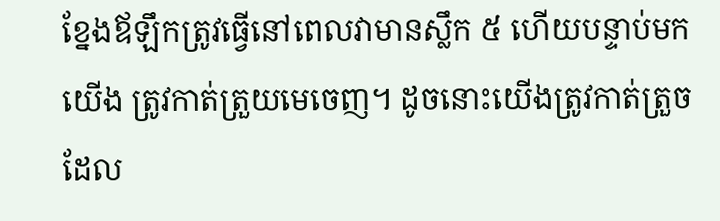ខ្នែងឪឡឹកត្រូវធ្វើនៅពេលវាមានស្លឹក ៥ ហើយបន្ទាប់មកយើង ត្រូវកាត់ត្រួយមេចេញ។ ដូចនោះយើងត្រូវកាត់ត្រួចដែល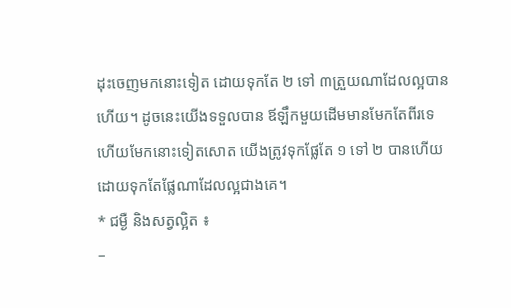ដុះចេញមកនោះទៀត ដោយទុកតែ ២ ទៅ ៣ត្រួយណាដែលល្អបានហើយ។ ដូចនេះយើងទទួលបាន ឪឡឹកមួយដើមមានមែកតែពីរទេ ហើយមែកនោះទៀតសោត យើងត្រូវទុកផ្លែតែ ១ ទៅ ២ បានហើយដោយទុកតែផ្លែណាដែលល្អជាងគេ។
* ជម្ងឺ និងសត្វល្អិត ៖
–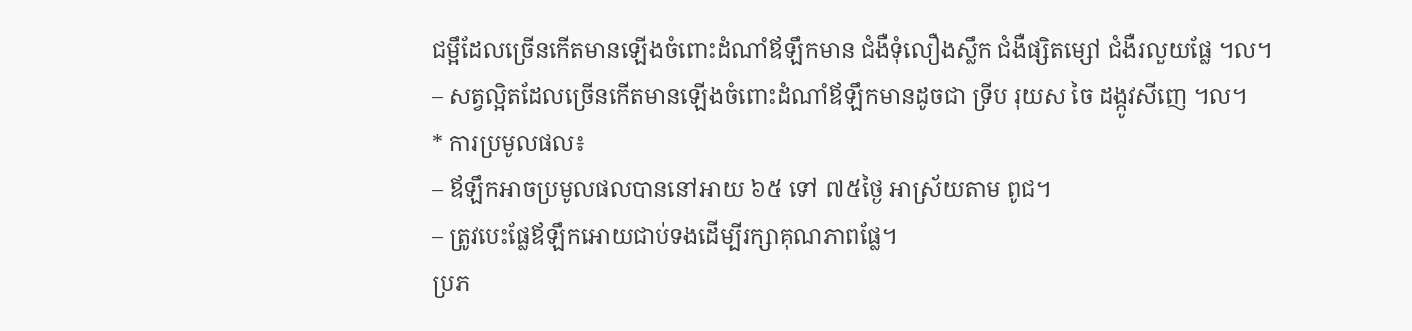ជម្អឹដែលច្រើនកើតមានឡើងចំពោះដំណាំឪឡឹកមាន ជំងឺទុំលឿងស្លឹក ជំងឺផ្សិតម្សៅ ជំងឺរលួយផ្លែ ។ល។
– សត្វល្អិតដែលច្រើនកើតមានឡើងចំពោះដំណាំឪឡឹកមានដូចជា ទ្រីប រុយស ចៃ ដង្កូវសីញេ ។ល។
* ការប្រមូលផល៖
– ឪឡឹកអាចប្រមូលផលបាននៅអាយ ៦៥ ទៅ ៧៥ថ្ងៃ អាស្រ័យតាម ពូជ។
– ត្រូវបេះផ្លែឪឡឹកអោយជាប់ទងដើម្បីរក្សាគុណភាពផ្លែ។
ប្រភ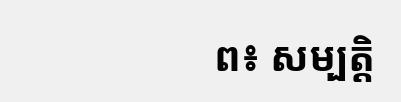ព៖ សម្បត្តិ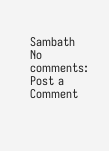Sambath
No comments:
Post a Comment